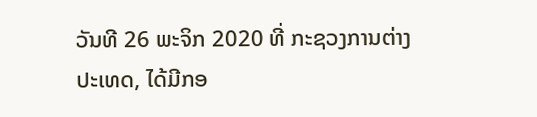ວັນທີ 26 ພະຈິກ 2020 ທີ່ ກະຊວງການຕ່າງປະເທດ, ໄດ້ມີກອ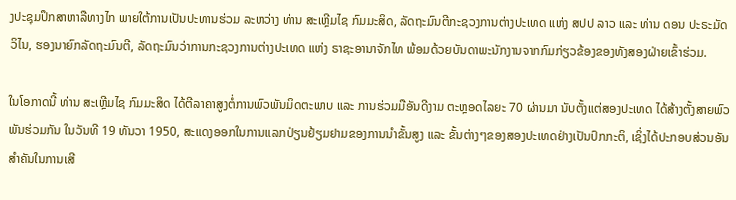ງປະຊຸມປຶກສາຫາລືທາງໄກ ພາຍໃຕ້ການເປັນປະທານຮ່ວມ ລະຫວ່າງ ທ່ານ ສະເຫຼີມໄຊ ກົມມະສິດ, ລັດຖະມົນຕີກະຊວງການຕ່າງປະເທດ ແຫ່ງ ສປປ ລາວ ແລະ ທ່ານ ດອນ ປະຣະມັດວິໄນ, ຮອງນາຍົກລັດຖະມົນຕີ, ລັດຖະມົນວ່າການກະຊວງການຕ່າງປະເທດ ແຫ່ງ ຣາຊະອານາຈັກໄທ ພ້ອມດ້ວຍບັນດາພະນັກງານຈາກກົມກ່ຽວຂ້ອງຂອງທັງສອງຝ່າຍເຂົ້າຮ່ວມ.

ໃນໂອກາດນີ້ ທ່ານ ສະເຫຼີມໄຊ ກົມມະສິດ ໄດ້ຕີລາຄາສູງຕໍ່ການພົວພັນມິດຕະພາບ ແລະ ການຮ່ວມມືອັນດີງາມ ຕະຫຼອດໄລຍະ 70 ຜ່ານມາ ນັບຕັ້ງແຕ່ສອງປະເທດ ໄດ້ສ້າງຕັ້ງສາຍພົວພັນຮ່ວມກັນ ໃນວັນທີ 19 ທັນວາ 1950, ສະແດງອອກໃນການແລກປ່ຽນຢ້ຽມຢາມຂອງການນໍາຂັ້ນສູງ ແລະ ຂັ້ນຕ່າງໆຂອງສອງປະເທດຢ່າງເປັນປົກກະຕິ, ເຊິ່ງໄດ້ປະກອບສ່ວນອັນສໍາຄັນໃນການເສີ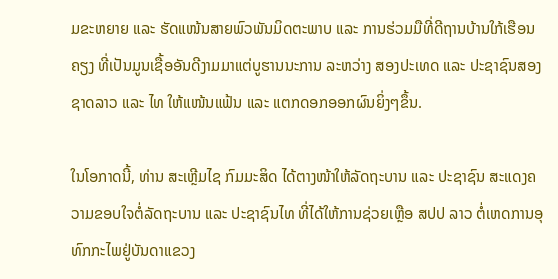ມຂະຫຍາຍ ແລະ ຮັດແໜ້ນສາຍພົວພັນມິດຕະພາບ ແລະ ການຮ່ວມມືທີ່ດີຖານບ້ານໃກ້ເຮືອນຄຽງ ທີ່ເປັນມູນເຊື້ອອັນດີງາມມາແຕ່ບູຮານນະການ ລະຫວ່າງ ສອງປະເທດ ແລະ ປະຊາຊົນສອງຊາດລາວ ແລະ ໄທ ໃຫ້ແໜ້ນແຟ້ນ ແລະ ແຕກດອກອອກຜົນຍິ່ງໆຂຶ້ນ.

ໃນໂອກາດນີ້, ທ່ານ ສະເຫຼີມໄຊ ກົມມະສິດ ໄດ້ຕາງໜ້າໃຫ້ລັດຖະບານ ແລະ ປະຊາຊົນ ສະແດງຄວາມຂອບໃຈຕໍ່ລັດຖະບານ ແລະ ປະຊາຊົນໄທ ທີ່ໄດ້ໃຫ້ການຊ່ວຍເຫຼືອ ສປປ ລາວ ຕໍ່ເຫດການອຸທົກກະໄພຢູ່ບັນດາແຂວງ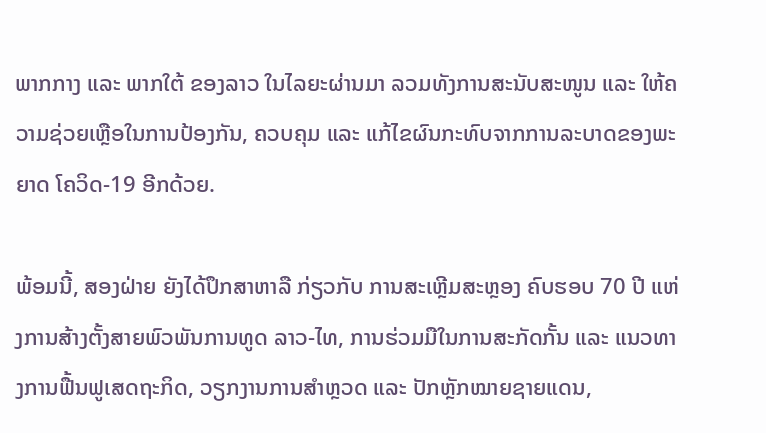ພາກກາງ ແລະ ພາກໃຕ້ ຂອງລາວ ໃນໄລຍະຜ່ານມາ ລວມທັງການສະນັບສະໜູນ ແລະ ໃຫ້ຄວາມຊ່ວຍເຫຼືອໃນການປ້ອງກັນ, ຄວບຄຸມ ແລະ ແກ້ໄຂຜົນກະທົບຈາກການລະບາດຂອງພະຍາດ ໂຄວິດ-19 ອີກດ້ວຍ.

ພ້ອມນີ້, ສອງຝ່າຍ ຍັງໄດ້ປຶກສາຫາລື ກ່ຽວກັບ ການສະເຫຼີມສະຫຼອງ ຄົບຮອບ 70 ປີ ແຫ່ງການສ້າງຕັ້ງສາຍພົວພັນການທູດ ລາວ-ໄທ, ການຮ່ວມມືໃນການສະກັດກັ້ນ ແລະ ແນວທາງການຟື້ນຟູເສດຖະກິດ, ວຽກງານການສໍາຫຼວດ ແລະ ປັກຫຼັກໝາຍຊາຍແດນ,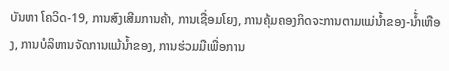ບັນຫາ ໂຄວິດ-19, ການສົງເສີມການຄ້າ, ການເຊື່ອມໂຍງ, ການຄຸ້ມຄອງກິດຈະການຕາມແມ່ນໍ້າຂອງ-ນໍ້່າເຫືອງ, ການບໍລິຫານຈັດການແມ້ນໍ້າຂອງ, ການຮ່ວມມືເພື່ອການ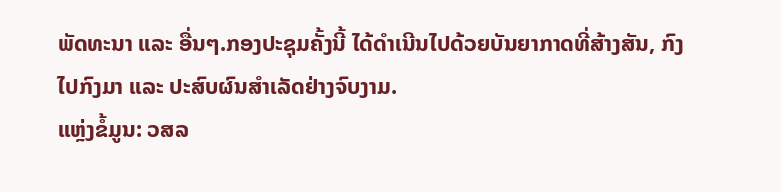ພັດທະນາ ແລະ ອື່ນໆ.ກອງປະຊຸມຄັ້ງນີ້ ໄດ້ດໍາເນີນໄປດ້ວຍບັນຍາກາດທີ່ສ້າງສັນ, ກົງໄປກົງມາ ແລະ ປະສົບຜົນສໍາເລັດຢ່າງຈົບງາມ.
ແຫຼ່ງຂໍ້ມູນ: ວສລ